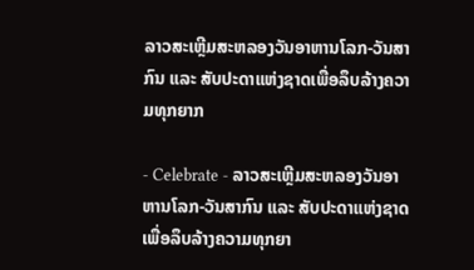ລາວສະເຫຼີມສະຫລອງວັນອາຫານໂລກ-ວັນສາກົນ ແລະ ສັບປະດາແຫ່ງຊາດເພື່ອລຶບລ້າງຄວາມທຸກຍາກ

- Celebrate - ລາວສະເຫຼີມສະຫລອງວັນອາຫານໂລກ-ວັນສາກົນ ແລະ ສັບປະດາແຫ່ງຊາດເພື່ອລຶບລ້າງຄວາມທຸກຍາ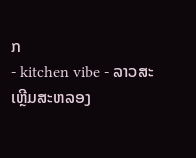ກ
- kitchen vibe - ລາວສະເຫຼີມສະຫລອງ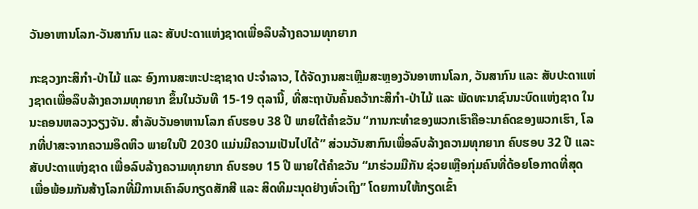ວັນອາຫານໂລກ-ວັນສາກົນ ແລະ ສັບປະດາແຫ່ງຊາດເພື່ອລຶບລ້າງຄວາມທຸກຍາກ

ກະຊວງກະສິກໍາ-ປ່າໄມ້ ແລະ ອົງການສະຫະປະຊາຊາດ ປະຈໍາລາວ, ໄດ້ຈັດງານສະເຫຼີມສະຫຼອງວັນອາຫານໂລກ, ວັນສາກົນ ແລະ ສັບປະດາແຫ່ງຊາດເພື່ອລຶບລ້າງຄວາມທຸກຍາກ ຂຶ້ນໃນວັນທີ 15-19 ຕຸລານີ້, ທີ່ສະຖາບັນຄົ້ນຄວ້າກະສິກໍາ-ປ່າໄມ້ ແລະ ພັດທະນາຊົນນະບົດແຫ່ງຊາດ ໃນນະຄອນຫລວງວຽງຈັນ. ສໍາລັບວັນອາຫານໂລກ ຄົບຮອບ 38 ປີ ພາຍໃຕ້ຄໍາຂວັນ “ການກະທໍາຂອງພວກເຮົາຄືອະນາຄົດຂອງພວກເຮົາ, ໂລກທີ່ປາສະຈາກຄວາມອຶດຫິວ ພາຍໃນປີ 2030 ແມ່ນມີຄວາມເປັນໄປໄດ້” ສ່ວນວັນສາກົນເພື່ອລົບລ້າງຄວາມທຸກຍາກ ຄົບຮອບ 32 ປີ ແລະ ສັບປະດາແຫ່ງຊາດ ເພື່ອລົບລ້າງຄວາມທຸກຍາກ ຄົບຮອບ 15 ປີ ພາຍໃຕ້ຄໍາຂວັນ “ມາຮ່ວມມືກັນ ຊ່ວຍເຫຼືອກຸ່ມຄົນທີ່ດ້ອຍໂອກາດທີ່ສຸດ ເພື່ອພ້ອມກັນສ້າງໂລກທີ່ມີການເຄົາລົບກຽດສັກສີ ແລະ ສິດທິມະນຸດຢ່າງທົ່ວເຖິງ” ໂດຍການໃຫ້ກຽດເຂົ້າ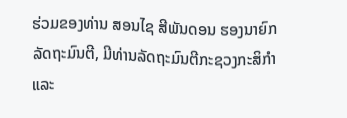ຮ່ວມຂອງທ່ານ ສອນໄຊ ສີພັນດອນ ຮອງນາຍົກລັດຖະມົນຕີ, ມີທ່ານລັດຖະມົນຕີກະຊວງກະສິກໍາ ແລະ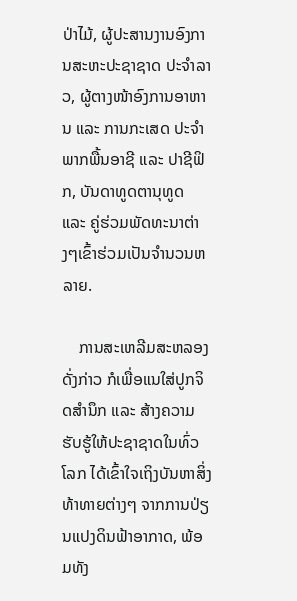ປ່າໄມ້, ຜູ້ປະສານງານອົງການສະຫະປະຊາຊາດ ປະຈໍາລາວ, ຜູ້ຕາງໜ້າອົງການອາຫານ ແລະ ການກະເສດ ປະຈໍາພາກພື້ນອາຊີ ແລະ ປາຊີຟິກ, ບັນດາທູດຕານຸທູດ ແລະ ຄູ່ຮ່ວມພັດທະນາຕ່າງໆເຂົ້າຮ່ວມເປັນຈໍານວນຫລາຍ.

    ການສະເຫລີມສະຫລອງດັ່ງກ່າວ ກໍເພື່ອແນໃສ່ປູກຈິດສໍານຶກ ແລະ ສ້າງຄວາມຮັບຮູ້ໃຫ້ປະຊາຊາດໃນທົ່ວໂລກ ໄດ້ເຂົ້າໃຈເຖິງບັນຫາສິ່ງທ້າທາຍຕ່າງໆ ຈາກການປ່ຽນແປງດິນຟ້າອາກາດ, ພ້ອມທັງ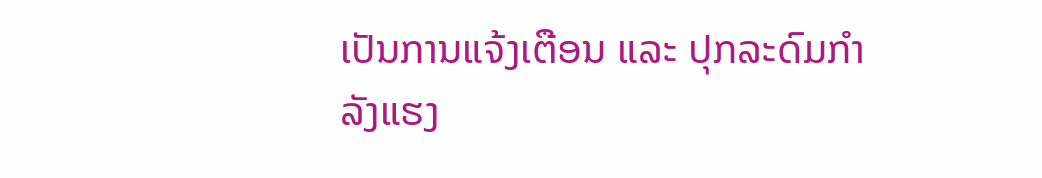ເປັນການແຈ້ງເຕືອນ ແລະ ປຸກລະດົມກໍາລັງແຮງ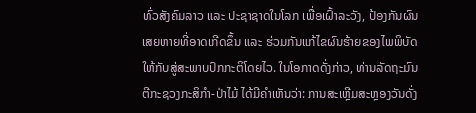ທົ່ວສັງຄົມລາວ ແລະ ປະຊາຊາດໃນໂລກ ເພື່ອເຝົ້າລະວັງ, ປ້ອງກັນຜົນເສຍຫາຍທີ່ອາດເກີດຂຶ້ນ ແລະ ຮ່ວມກັນແກ້ໄຂຜົນຮ້າຍຂອງໄພພິບັດໃຫ້ກັບສູ່ສະພາບປົກກະຕິໂດຍໄວ. ໃນໂອກາດດັ່ງກ່າວ, ທ່ານລັດຖະມົນຕີກະຊວງກະສິກໍາ-ປ່າໄມ້ ໄດ້ມີຄໍາເຫັນວ່າ: ການສະເຫຼີມສະຫຼອງວັນດັ່ງ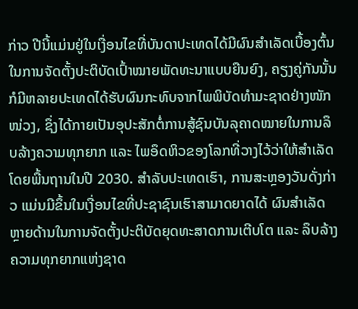ກ່າວ ປີນີ້ແມ່ນຢູ່ໃນເງື່ອນໄຂທີ່ບັນດາປະເທດໄດ້ມີຜົນສໍາເລັດເບື້ອງຕົ້ນໃນການຈັດຕັ້ງປະຕິບັດເປົ້າໝາຍພັດທະນາແບບຍືນຍົງ, ຄຽງຄູ່ກັນນັ້ນ ກໍມີຫລາຍປະເທດໄດ້ຮັບຜົນກະທົບຈາກໄພພິບັດທໍາມະຊາດຢ່າງໜັກໜ່ວງ, ຊຶ່ງໄດ້ກາຍເປັນອຸປະສັກຕໍ່ການສູ້ຊົນບັນລຸຄາດໝາຍໃນການລຶບລ້າງຄວາມທຸກຍາກ ແລະ ໄພອຶດຫິວຂອງໂລກທີ່ວາງໄວ້ວ່າໃຫ້ສໍາເລັດໂດຍພື້ນຖານໃນປີ 2030. ສໍາລັບປະເທດເຮົາ, ການສະຫຼອງວັນດັ່ງກ່າວ ແມ່ນມີຂຶ້ນໃນເງື່ອນໄຂທີ່ປະຊາຊົນເຮົາສາມາດຍາດໄດ້ ຜົນສໍາເລັດຫຼາຍດ້ານໃນການຈັດຕັ້ງປະຕິບັດຍຸດທະສາດການເຕີບໂຕ ແລະ ລຶບລ້າງຄວາມທຸກຍາກແຫ່ງຊາດ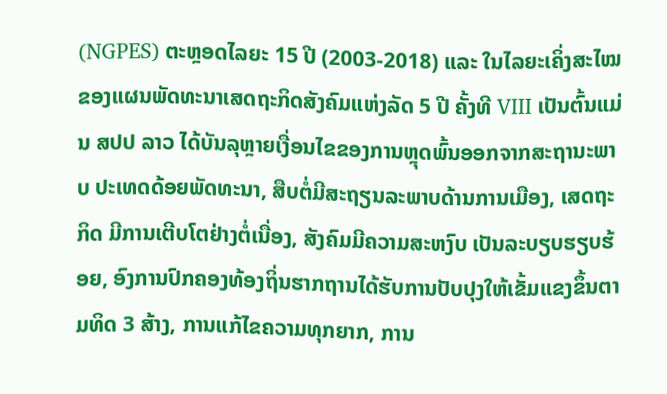(NGPES) ຕະຫຼອດໄລຍະ 15 ປີ (2003-2018) ແລະ ໃນໄລຍະເຄິ່ງສະໄໝຂອງແຜນພັດທະນາເສດຖະກິດສັງຄົມແຫ່ງລັດ 5 ປີ ຄັ້ງທີ VIII ເປັນຕົ້ນແມ່ນ ສປປ ລາວ ໄດ້ບັນລຸຫຼາຍເງື່ອນໄຂຂອງການຫຼຸດພົ້ນອອກຈາກສະຖານະພາບ ປະເທດດ້ອຍພັດທະນາ, ສືບຕໍ່ມີສະຖຽນລະພາບດ້ານການເມືອງ, ເສດຖະກິດ ມີການເຕີບໂຕຢ່າງຕໍ່ເນື່ອງ, ສັງຄົມມີຄວາມສະຫງົບ ເປັນລະບຽບຮຽບຮ້ອຍ, ອົງການປົກຄອງທ້ອງຖິ່ນຮາກຖານໄດ້ຮັບການປັບປຸງໃຫ້ເຂັ້ມແຂງຂຶ້ນຕາມທິດ 3 ສ້າງ, ການແກ້ໄຂຄວາມທຸກຍາກ, ການ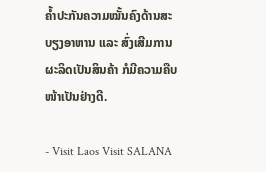ຄໍ້າປະກັນຄວາມໝັ້ນຄົງດ້ານສະບຽງອາຫານ ແລະ ສົ່ງເສີມການຜະລິດເປັນສິນຄ້າ ກໍມີຄວາມຄືບໜ້າເປັນຢ່າງດີ.

- Visit Laos Visit SALANA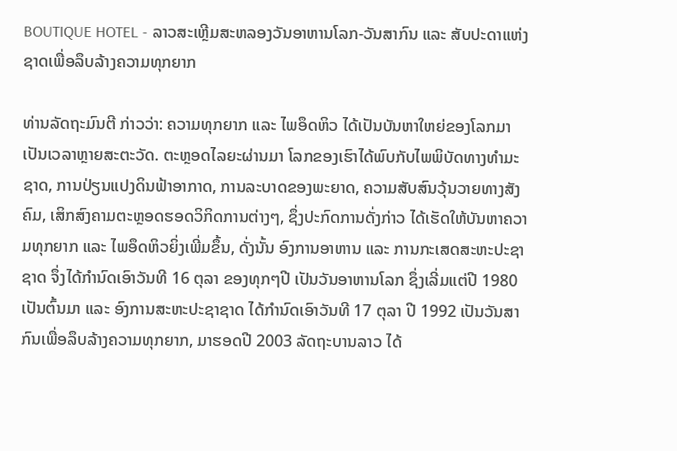BOUTIQUE HOTEL - ລາວສະເຫຼີມສະຫລອງວັນອາຫານໂລກ-ວັນສາກົນ ແລະ ສັບປະດາແຫ່ງຊາດເພື່ອລຶບລ້າງຄວາມທຸກຍາກ

ທ່ານລັດຖະມົນຕີ ກ່າວວ່າ: ຄວາມທຸກຍາກ ແລະ ໄພອຶດຫິວ ໄດ້ເປັນບັນຫາໃຫຍ່ຂອງໂລກມາເປັນເວລາຫຼາຍສະຕະວັດ. ຕະຫຼອດໄລຍະຜ່ານມາ ໂລກຂອງເຮົາໄດ້ພົບກັບໄພພິບັດທາງທໍາມະຊາດ, ການປ່ຽນແປງດິນຟ້າອາກາດ, ການລະບາດຂອງພະຍາດ, ຄວາມສັບສົນວຸ້ນວາຍທາງສັງຄົມ, ເສິກສົງຄາມຕະຫຼອດຮອດວິກິດການຕ່າງໆ, ຊຶ່ງປະກົດການດັ່ງກ່າວ ໄດ້ເຮັດໃຫ້ບັນຫາຄວາມທຸກຍາກ ແລະ ໄພອຶດຫິວຍິ່ງເພີ່ມຂຶ້ນ, ດັ່ງນັ້ນ ອົງການອາຫານ ແລະ ການກະເສດສະຫະປະຊາຊາດ ຈຶ່ງໄດ້ກໍານົດເອົາວັນທີ 16 ຕຸລາ ຂອງທຸກໆປີ ເປັນວັນອາຫານໂລກ ຊຶ່ງເລີ່ມແຕ່ປີ 1980 ເປັນຕົ້ນມາ ແລະ ອົງການສະຫະປະຊາຊາດ ໄດ້ກໍານົດເອົາວັນທີ 17 ຕຸລາ ປີ 1992 ເປັນວັນສາກົນເພື່ອລຶບລ້າງຄວາມທຸກຍາກ, ມາຮອດປີ 2003 ລັດຖະບານລາວ ໄດ້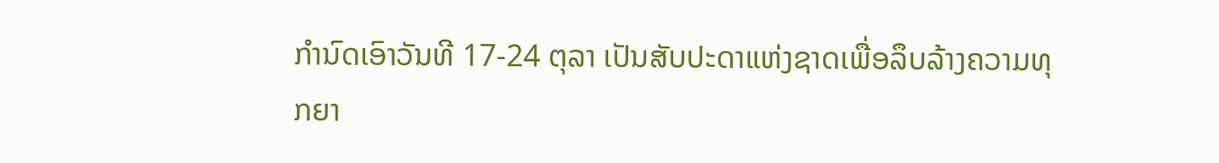ກໍານົດເອົາວັນທີ 17-24 ຕຸລາ ເປັນສັບປະດາແຫ່ງຊາດເພື່ອລຶບລ້າງຄວາມທຸກຍາ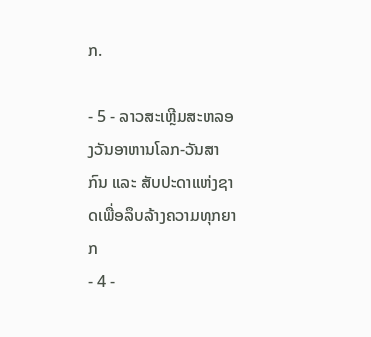ກ.

- 5 - ລາວສະເຫຼີມສະຫລອງວັນອາຫານໂລກ-ວັນສາກົນ ແລະ ສັບປະດາແຫ່ງຊາດເພື່ອລຶບລ້າງຄວາມທຸກຍາກ
- 4 -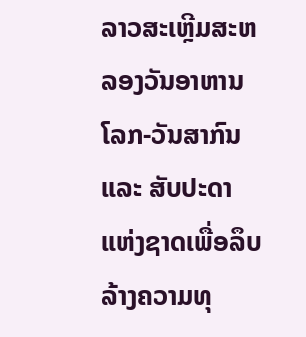ລາວສະເຫຼີມສະຫລອງວັນອາຫານໂລກ-ວັນສາກົນ ແລະ ສັບປະດາແຫ່ງຊາດເພື່ອລຶບລ້າງຄວາມທຸ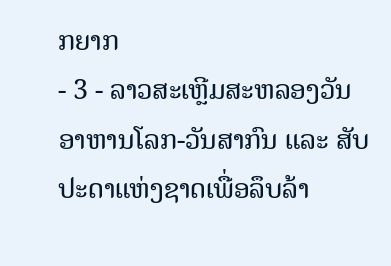ກຍາກ
- 3 - ລາວສະເຫຼີມສະຫລອງວັນອາຫານໂລກ-ວັນສາກົນ ແລະ ສັບປະດາແຫ່ງຊາດເພື່ອລຶບລ້າ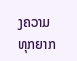ງຄວາມທຸກຍາກ